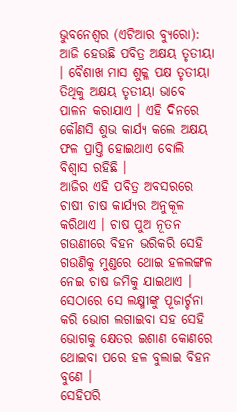ଭୁବନେଶ୍ୱର (ଏଟିଆର ବ୍ୟୁରୋ): ଆଜି ହେଉଛି ପବିତ୍ର ଅକ୍ଷୟ ତୃତୀୟା । ବୈଶାଖ ମାସ ଶୁକ୍ଳ ପକ୍ଷ ତୃତୀୟା ତିଥିକୁ ଅକ୍ଷୟ ତୃତୀୟା ଭାବେ ପାଳନ କରାଯାଏ । ଏହି ଦିନରେ କୌଣସି ଶୁଭ କାର୍ଯ୍ୟ କଲେ ଅକ୍ଷୟ ଫଳ ପ୍ରାପ୍ତି ହୋଇଥାଏ ବୋଲି ବିଶ୍ୱାସ ରହିଛି ।
ଆଜିର ଏହି ପବିତ୍ର ଅବସରରେ ଚାଷୀ ଚାଷ କାର୍ଯ୍ୟର ଅନୁକୂଳ କରିଥାଏ । ଚାଷ ପୁଅ ନୂତନ ଗଉଣୀରେ ବିହନ ଭରିକରି ସେହି ଗଉଣିକୁ ମୁଣ୍ଡରେ ଥୋଇ ହଳଲଙ୍ଗଳ ନେଇ ଚାଷ ଜମିକୁ ଯାଇଥାଏ । ସେଠାରେ ସେ ଲକ୍ଷ୍ମୀଙ୍କୁ ପୂଜାର୍ଚ୍ଚନା କରି ଭୋଗ ଲଗାଇବା ସହ ସେହି ଭୋଗକୁ କ୍ଷେତର ଇଶାଣ କୋଣରେ ଥୋଇବା ପରେ ହଳ ବୁଲାଇ ବିହନ ବୁଣେ ।
ସେହିପରି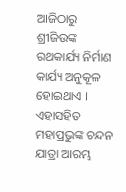ଆଜିଠାରୁ ଶ୍ରୀଜିଉଙ୍କ ରଥକାର୍ଯ୍ୟ ନିର୍ମାଣ କାର୍ଯ୍ୟ ଅନୁକୂଳ ହୋଇଥାଏ । ଏହାସହିତ ମହାପ୍ରଭୁଙ୍କ ଚନ୍ଦନ ଯାତ୍ରା ଆରମ୍ଭ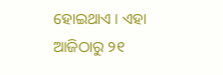ହୋଇଥାଏ । ଏହା ଆଜିଠାରୁ ୨୧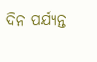ଦିନ ପର୍ଯ୍ୟନ୍ତ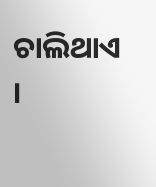ଚାଲିଥାଏ ।